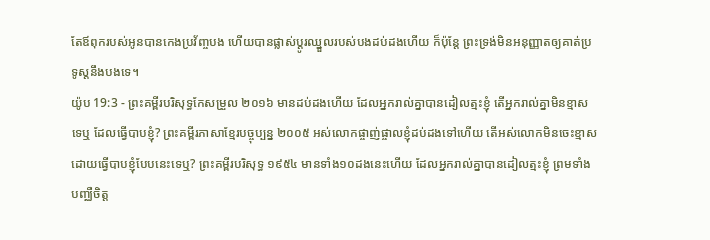តែឪពុករបស់អូនបានកេងប្រវ័ញ្ចបង ហើយបានផ្លាស់ប្ដូរឈ្នួលរបស់បងដប់ដងហើយ ក៏ប៉ុន្ដែ ព្រះទ្រង់មិនអនុញ្ញាតឲ្យគាត់ប្រទូស្ដនឹងបងទេ។
យ៉ូប 19:3 - ព្រះគម្ពីរបរិសុទ្ធកែសម្រួល ២០១៦ មានដប់ដងហើយ ដែលអ្នករាល់គ្នាបានដៀលត្មះខ្ញុំ តើអ្នករាល់គ្នាមិនខ្មាសទេឬ ដែលធ្វើបាបខ្ញុំ? ព្រះគម្ពីរភាសាខ្មែរបច្ចុប្បន្ន ២០០៥ អស់លោកផ្ចាញ់ផ្ចាលខ្ញុំដប់ដងទៅហើយ តើអស់លោកមិនចេះខ្មាស ដោយធ្វើបាបខ្ញុំបែបនេះទេឬ? ព្រះគម្ពីរបរិសុទ្ធ ១៩៥៤ មានទាំង១០ដងនេះហើយ ដែលអ្នករាល់គ្នាបានដៀលត្មះខ្ញុំ ព្រមទាំងបញ្ឈឺចិត្ត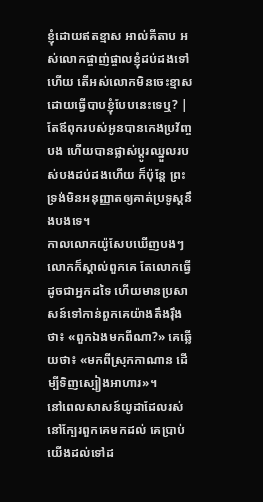ខ្ញុំដោយឥតខ្មាស អាល់គីតាប អស់លោកផ្ចាញ់ផ្ចាលខ្ញុំដប់ដងទៅហើយ តើអស់លោកមិនចេះខ្មាស ដោយធ្វើបាបខ្ញុំបែបនេះទេឬ? |
តែឪពុករបស់អូនបានកេងប្រវ័ញ្ចបង ហើយបានផ្លាស់ប្ដូរឈ្នួលរបស់បងដប់ដងហើយ ក៏ប៉ុន្ដែ ព្រះទ្រង់មិនអនុញ្ញាតឲ្យគាត់ប្រទូស្ដនឹងបងទេ។
កាលលោកយ៉ូសែបឃើញបងៗ លោកក៏ស្គាល់ពួកគេ តែលោកធ្វើដូចជាអ្នកដទៃ ហើយមានប្រសាសន៍ទៅកាន់ពួកគេយ៉ាងតឹងរ៉ឹងថា៖ «ពួកឯងមកពីណា?» គេឆ្លើយថា៖ «មកពីស្រុកកាណាន ដើម្បីទិញស្បៀងអាហារ»។
នៅពេលសាសន៍យូដាដែលរស់នៅក្បែរពួកគេមកដល់ គេប្រាប់យើងដល់ទៅដ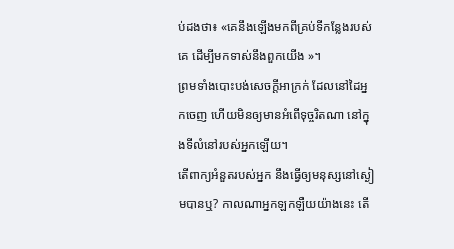ប់ដងថា៖ «គេនឹងឡើងមកពីគ្រប់ទីកន្លែងរបស់គេ ដើម្បីមកទាស់នឹងពួកយើង »។
ព្រមទាំងបោះបង់សេចក្ដីអាក្រក់ ដែលនៅដៃអ្នកចេញ ហើយមិនឲ្យមានអំពើទុច្ចរិតណា នៅក្នុងទីលំនៅរបស់អ្នកឡើយ។
តើពាក្យអំនួតរបស់អ្នក នឹងធ្វើឲ្យមនុស្សនៅស្ងៀមបានឬ? កាលណាអ្នកឡកឡឺយយ៉ាងនេះ តើ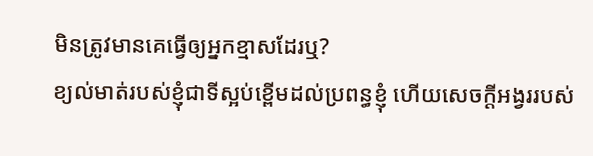មិនត្រូវមានគេធ្វើឲ្យអ្នកខ្មាសដែរឬ?
ខ្យល់មាត់របស់ខ្ញុំជាទីស្អប់ខ្ពើមដល់ប្រពន្ធខ្ញុំ ហើយសេចក្ដីអង្វររបស់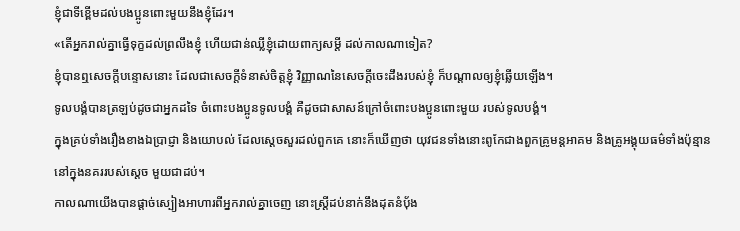ខ្ញុំជាទីខ្ពើមដល់បងប្អូនពោះមួយនឹងខ្ញុំដែរ។
«តើអ្នករាល់គ្នាធ្វើទុក្ខដល់ព្រលឹងខ្ញុំ ហើយជាន់ឈ្លីខ្ញុំដោយពាក្យសម្ដី ដល់កាលណាទៀត?
ខ្ញុំបានឮសេចក្ដីបន្ទោសនោះ ដែលជាសេចក្ដីទំនាស់ចិត្តខ្ញុំ វិញ្ញាណនៃសេចក្ដីចេះដឹងរបស់ខ្ញុំ ក៏បណ្ដាលឲ្យខ្ញុំឆ្លើយឡើង។
ទូលបង្គំបានត្រឡប់ដូចជាអ្នកដទៃ ចំពោះបងប្អូនទូលបង្គំ គឺដូចជាសាសន៍ក្រៅចំពោះបងប្អូនពោះមួយ របស់ទូលបង្គំ។
ក្នុងគ្រប់ទាំងរឿងខាងឯប្រាជ្ញា និងយោបល់ ដែលស្ដេចសួរដល់ពួកគេ នោះក៏ឃើញថា យុវជនទាំងនោះពូកែជាងពួកគ្រូមន្តអាគម និងគ្រូអង្គុយធម៌ទាំងប៉ុន្មាននៅក្នុងនគររបស់ស្ដេច មួយជាដប់។
កាលណាយើងបានផ្តាច់ស្បៀងអាហារពីអ្នករាល់គ្នាចេញ នោះស្ត្រីដប់នាក់នឹងដុតនំបុ័ង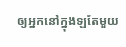ឲ្យអ្នកនៅក្នុងឡតែមួយ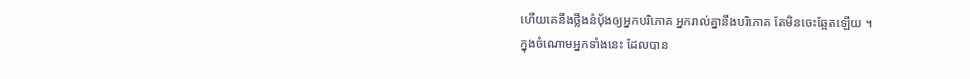ហើយគេនឹងថ្លឹងនំបុ័ងឲ្យអ្នកបរិភោគ អ្នករាល់គ្នានឹងបរិភោគ តែមិនចេះឆ្អែតឡើយ ។
ក្នុងចំណោមអ្នកទាំងនេះ ដែលបាន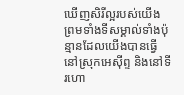ឃើញសិរីល្អរបស់យើង ព្រមទាំងទីសម្គាល់ទាំងប៉ុន្មានដែលយើងបានធ្វើនៅស្រុកអេស៊ីព្ទ និងនៅទីរហោ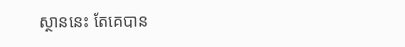ស្ថាននេះ តែគេបាន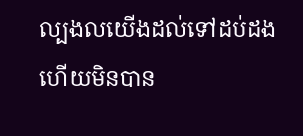ល្បងលយើងដល់ទៅដប់ដង ហើយមិនបាន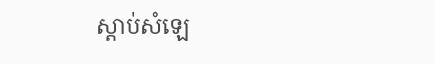ស្ដាប់សំឡេ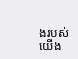ងរបស់យើង